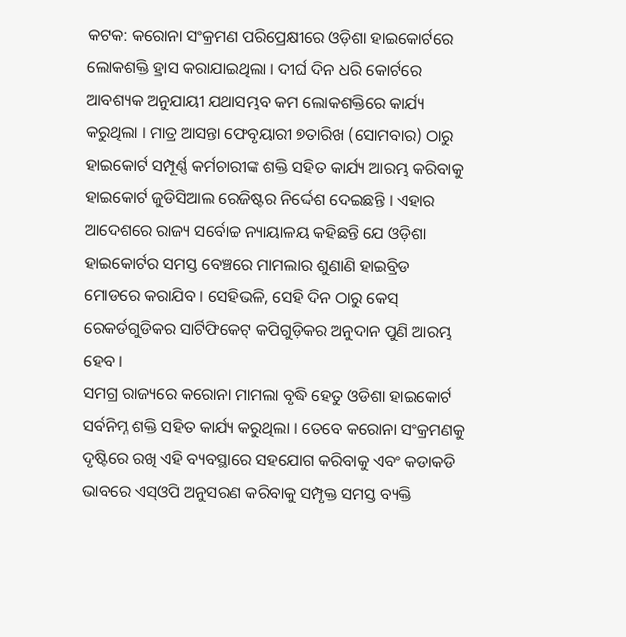କଟକ: କରୋନା ସଂକ୍ରମଣ ପରିପ୍ରେକ୍ଷୀରେ ଓଡ଼ିଶା ହାଇକୋର୍ଟରେ ଲୋକଶକ୍ତି ହ୍ରାସ କରାଯାଇଥିଲା । ଦୀର୍ଘ ଦିନ ଧରି କୋର୍ଟରେ ଆବଶ୍ୟକ ଅନୁଯାୟୀ ଯଥାସମ୍ଭବ କମ ଲୋକଶକ୍ତିରେ କାର୍ଯ୍ୟ କରୁଥିଲା । ମାତ୍ର ଆସନ୍ତା ଫେବୃୟାରୀ ୭ତାରିଖ (ସୋମବାର) ଠାରୁ ହାଇକୋର୍ଟ ସମ୍ପୂର୍ଣ୍ଣ କର୍ମଚାରୀଙ୍କ ଶକ୍ତି ସହିତ କାର୍ଯ୍ୟ ଆରମ୍ଭ କରିବାକୁ ହାଇକୋର୍ଟ ଜୁଡିସିଆଲ ରେଜିଷ୍ଟର ନିର୍ଦ୍ଦେଶ ଦେଇଛନ୍ତି । ଏହାର ଆଦେଶରେ ରାଜ୍ୟ ସର୍ବୋଚ୍ଚ ନ୍ୟାୟାଳୟ କହିଛନ୍ତି ଯେ ଓଡ଼ିଶା ହାଇକୋର୍ଟର ସମସ୍ତ ବେଞ୍ଚରେ ମାମଲାର ଶୁଣାଣି ହାଇବ୍ରିଡ ମୋଡରେ କରାଯିବ । ସେହିଭଳି, ସେହି ଦିନ ଠାରୁ କେସ୍ ରେକର୍ଡଗୁଡିକର ସାର୍ଟିଫିକେଟ୍ କପିଗୁଡ଼ିକର ଅନୁଦାନ ପୁଣି ଆରମ୍ଭ ହେବ ।
ସମଗ୍ର ରାଜ୍ୟରେ କରୋନା ମାମଲା ବୃଦ୍ଧି ହେତୁ ଓଡିଶା ହାଇକୋର୍ଟ ସର୍ବନିମ୍ନ ଶକ୍ତି ସହିତ କାର୍ଯ୍ୟ କରୁଥିଲା । ତେବେ କରୋନା ସଂକ୍ରମଣକୁ ଦୃଷ୍ଟିରେ ରଖି ଏହି ବ୍ୟବସ୍ଥାରେ ସହଯୋଗ କରିବାକୁ ଏବଂ କଡାକଡି ଭାବରେ ଏସ୍ଓପି ଅନୁସରଣ କରିବାକୁ ସମ୍ପୃକ୍ତ ସମସ୍ତ ବ୍ୟକ୍ତି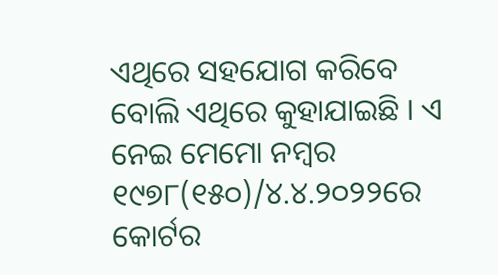ଏଥିରେ ସହଯୋଗ କରିବେ ବୋଲି ଏଥିରେ କୁହାଯାଇଛି । ଏ ନେଇ ମେମୋ ନମ୍ବର ୧୯୭୮(୧୫୦)/୪.୪.୨୦୨୨ରେ କୋର୍ଟର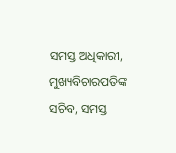ସମସ୍ତ ଅଧିକାରୀ, ମୁଖ୍ୟବିଚାରପତିଙ୍କ ସଚିବ, ସମସ୍ତ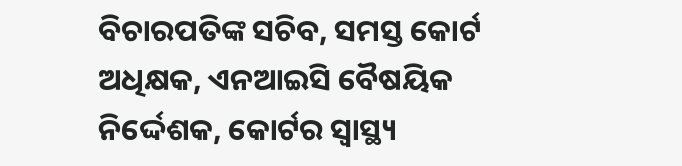ବିଚାରପତିଙ୍କ ସଚିବ, ସମସ୍ତ କୋର୍ଟ ଅଧିକ୍ଷକ, ଏନଆଇସି ବୈଷୟିକ ନିର୍ଦ୍ଦେଶକ, କୋର୍ଟର ସ୍ୱାସ୍ଥ୍ୟ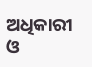ଅଧିକାରୀ ଓ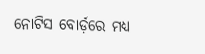ନୋଟିସ ବୋର୍ଡ଼ରେ ମଧ୍ୟ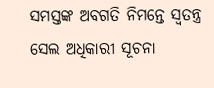ସମସ୍ତଙ୍କ ଅବଗତି ନିମନ୍ତେ ସ୍ୱତନ୍ତ୍ର ସେଲ ଅଧିକାରୀ ସୂଚନା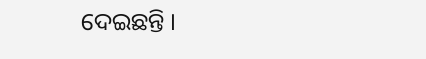ଦେଇଛନ୍ତି ।